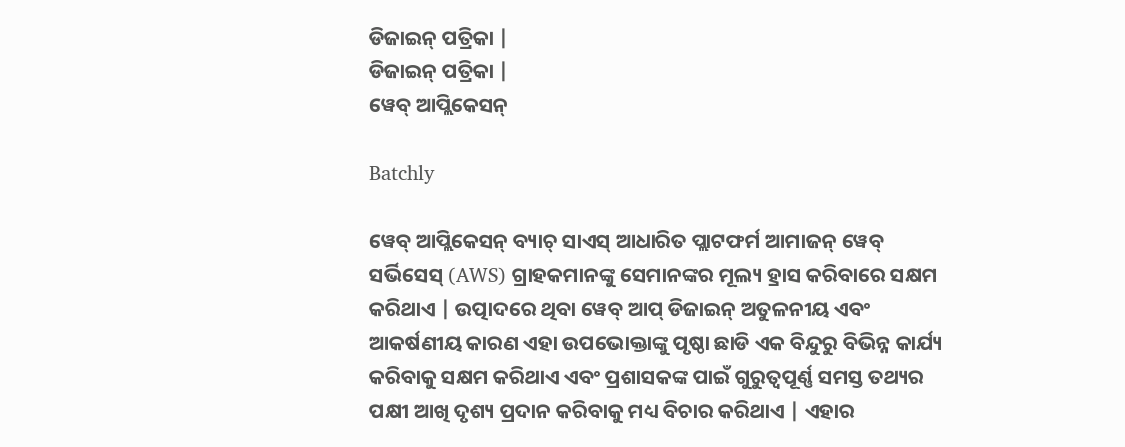ଡିଜାଇନ୍ ପତ୍ରିକା |
ଡିଜାଇନ୍ ପତ୍ରିକା |
ୱେବ୍ ଆପ୍ଲିକେସନ୍

Batchly

ୱେବ୍ ଆପ୍ଲିକେସନ୍ ବ୍ୟାଚ୍ ସାଏସ୍ ଆଧାରିତ ପ୍ଲାଟଫର୍ମ ଆମାଜନ୍ ୱେବ୍ ସର୍ଭିସେସ୍ (AWS) ଗ୍ରାହକମାନଙ୍କୁ ସେମାନଙ୍କର ମୂଲ୍ୟ ହ୍ରାସ କରିବାରେ ସକ୍ଷମ କରିଥାଏ | ଉତ୍ପାଦରେ ଥିବା ୱେବ୍ ଆପ୍ ଡିଜାଇନ୍ ଅତୁଳନୀୟ ଏବଂ ଆକର୍ଷଣୀୟ କାରଣ ଏହା ଉପଭୋକ୍ତାଙ୍କୁ ପୃଷ୍ଠା ଛାଡି ଏକ ବିନ୍ଦୁରୁ ବିଭିନ୍ନ କାର୍ଯ୍ୟ କରିବାକୁ ସକ୍ଷମ କରିଥାଏ ଏବଂ ପ୍ରଶାସକଙ୍କ ପାଇଁ ଗୁରୁତ୍ୱପୂର୍ଣ୍ଣ ସମସ୍ତ ତଥ୍ୟର ପକ୍ଷୀ ଆଖି ଦୃଶ୍ୟ ପ୍ରଦାନ କରିବାକୁ ମଧ୍ୟ ବିଚାର କରିଥାଏ | ଏହାର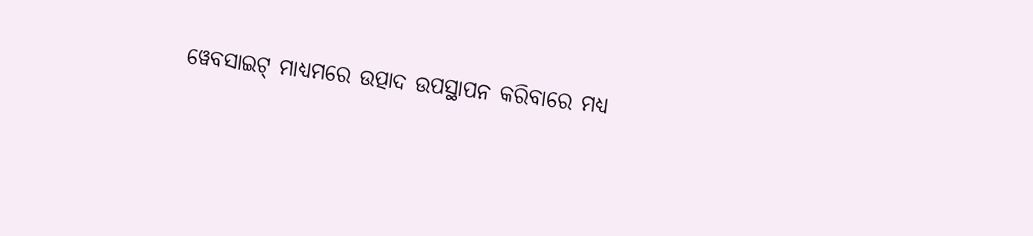ୱେବସାଇଟ୍ ମାଧ୍ୟମରେ ଉତ୍ପାଦ ଉପସ୍ଥାପନ କରିବାରେ ମଧ୍ୟ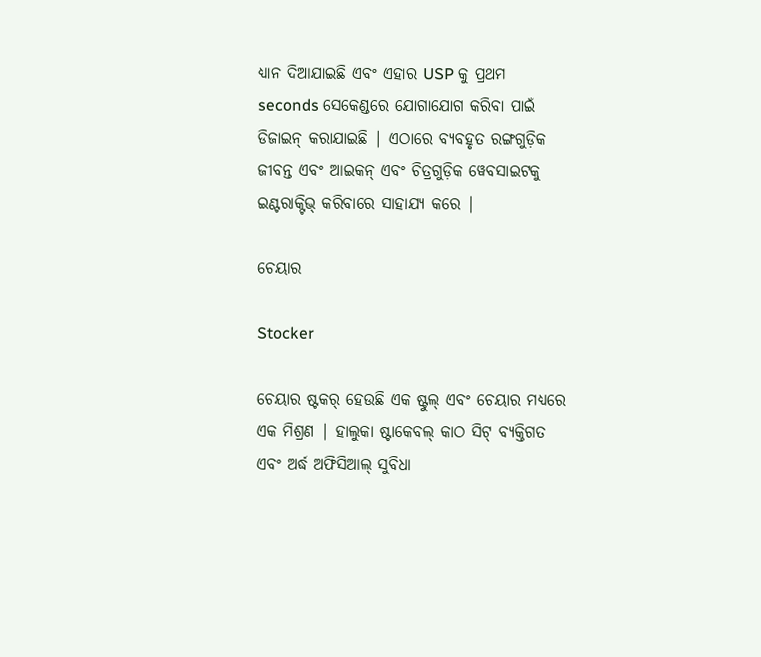ଧ୍ୟାନ ଦିଆଯାଇଛି ଏବଂ ଏହାର USP କୁ ପ୍ରଥମ seconds ସେକେଣ୍ଡରେ ଯୋଗାଯୋଗ କରିବା ପାଇଁ ଡିଜାଇନ୍ କରାଯାଇଛି | ଏଠାରେ ବ୍ୟବହୃତ ରଙ୍ଗଗୁଡ଼ିକ ଜୀବନ୍ତ ଏବଂ ଆଇକନ୍ ଏବଂ ଚିତ୍ରଗୁଡ଼ିକ ୱେବସାଇଟକୁ ଇଣ୍ଟରାକ୍ଟିଭ୍ କରିବାରେ ସାହାଯ୍ୟ କରେ |

ଚେୟାର

Stocker

ଚେୟାର ଷ୍ଟକର୍ ହେଉଛି ଏକ ଷ୍ଟୁଲ୍ ଏବଂ ଚେୟାର ମଧ୍ୟରେ ଏକ ମିଶ୍ରଣ | ହାଲୁକା ଷ୍ଟାକେବଲ୍ କାଠ ସିଟ୍ ବ୍ୟକ୍ତିଗତ ଏବଂ ଅର୍ଦ୍ଧ ଅଫିସିଆଲ୍ ସୁବିଧା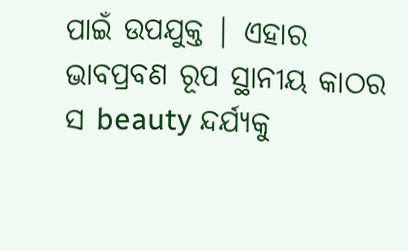ପାଇଁ ଉପଯୁକ୍ତ | ଏହାର ଭାବପ୍ରବଣ ରୂପ ସ୍ଥାନୀୟ କାଠର ସ beauty ନ୍ଦର୍ଯ୍ୟକୁ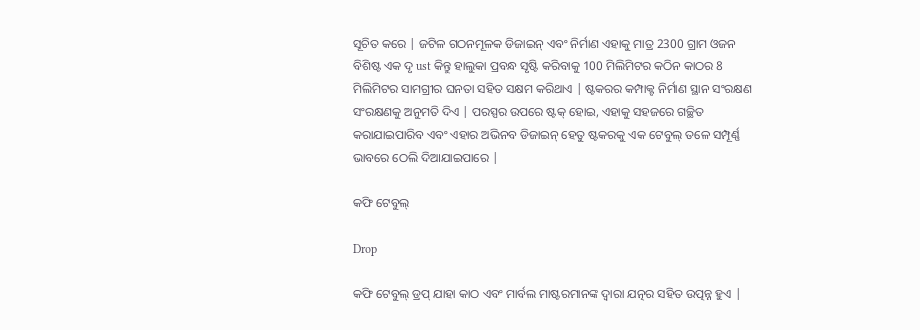ସୂଚିତ କରେ | ଜଟିଳ ଗଠନମୂଳକ ଡିଜାଇନ୍ ଏବଂ ନିର୍ମାଣ ଏହାକୁ ମାତ୍ର 2300 ଗ୍ରାମ ଓଜନ ବିଶିଷ୍ଟ ଏକ ଦୃ ust କିନ୍ତୁ ହାଲୁକା ପ୍ରବନ୍ଧ ସୃଷ୍ଟି କରିବାକୁ 100 ମିଲିମିଟର କଠିନ କାଠର 8 ମିଲିମିଟର ସାମଗ୍ରୀର ଘନତା ସହିତ ସକ୍ଷମ କରିଥାଏ | ଷ୍ଟକରର କମ୍ପାକ୍ଟ ନିର୍ମାଣ ସ୍ଥାନ ସଂରକ୍ଷଣ ସଂରକ୍ଷଣକୁ ଅନୁମତି ଦିଏ | ପରସ୍ପର ଉପରେ ଷ୍ଟକ୍ ହୋଇ, ଏହାକୁ ସହଜରେ ଗଚ୍ଛିତ କରାଯାଇପାରିବ ଏବଂ ଏହାର ଅଭିନବ ଡିଜାଇନ୍ ହେତୁ ଷ୍ଟକରକୁ ଏକ ଟେବୁଲ୍ ତଳେ ସମ୍ପୂର୍ଣ୍ଣ ଭାବରେ ଠେଲି ଦିଆଯାଇପାରେ |

କଫି ଟେବୁଲ୍

Drop

କଫି ଟେବୁଲ୍ ଡ୍ରପ୍ ଯାହା କାଠ ଏବଂ ମାର୍ବଲ ମାଷ୍ଟରମାନଙ୍କ ଦ୍ୱାରା ଯତ୍ନର ସହିତ ଉତ୍ପନ୍ନ ହୁଏ |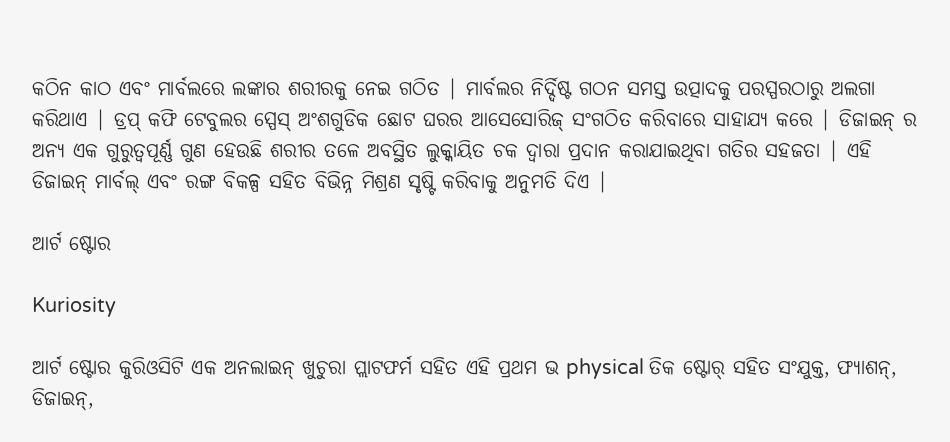କଠିନ କାଠ ଏବଂ ମାର୍ବଲରେ ଲଙ୍କାର ଶରୀରକୁ ନେଇ ଗଠିତ | ମାର୍ବଲର ନିର୍ଦ୍ଦିଷ୍ଟ ଗଠନ ସମସ୍ତ ଉତ୍ପାଦକୁ ପରସ୍ପରଠାରୁ ଅଲଗା କରିଥାଏ | ଡ୍ରପ୍ କଫି ଟେବୁଲର ସ୍ପେସ୍ ଅଂଶଗୁଡିକ ଛୋଟ ଘରର ଆସେସୋରିଜ୍ ସଂଗଠିତ କରିବାରେ ସାହାଯ୍ୟ କରେ | ଡିଜାଇନ୍ ର ଅନ୍ୟ ଏକ ଗୁରୁତ୍ୱପୂର୍ଣ୍ଣ ଗୁଣ ହେଉଛି ଶରୀର ତଳେ ଅବସ୍ଥିତ ଲୁକ୍କାୟିତ ଚକ ଦ୍ୱାରା ପ୍ରଦାନ କରାଯାଇଥିବା ଗତିର ସହଜତା | ଏହି ଡିଜାଇନ୍ ମାର୍ବଲ୍ ଏବଂ ରଙ୍ଗ ବିକଳ୍ପ ସହିତ ବିଭିନ୍ନ ମିଶ୍ରଣ ସୃଷ୍ଟି କରିବାକୁ ଅନୁମତି ଦିଏ |

ଆର୍ଟ ଷ୍ଟୋର

Kuriosity

ଆର୍ଟ ଷ୍ଟୋର କୁରିଓସିଟି ଏକ ଅନଲାଇନ୍ ଖୁଚୁରା ପ୍ଲାଟଫର୍ମ ସହିତ ଏହି ପ୍ରଥମ ଭ physical ତିକ ଷ୍ଟୋର୍ ସହିତ ସଂଯୁକ୍ତ, ଫ୍ୟାଶନ୍, ଡିଜାଇନ୍,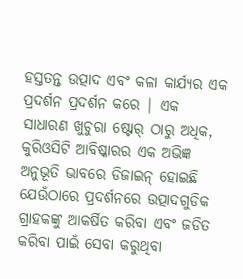ହସ୍ତତନ୍ତ ଉତ୍ପାଦ ଏବଂ କଳା କାର୍ଯ୍ୟର ଏକ ପ୍ରଦର୍ଶନ ପ୍ରଦର୍ଶନ କରେ | ଏକ ସାଧାରଣ ଖୁଚୁରା ଷ୍ଟୋର୍ ଠାରୁ ଅଧିକ, କୁରିଓସିଟି ଆବିଷ୍କାରର ଏକ ଅଭିଜ୍ଞ ଅନୁଭୂତି ଭାବରେ ଡିଜାଇନ୍ ହୋଇଛି ଯେଉଁଠାରେ ପ୍ରଦର୍ଶନରେ ଉତ୍ପାଦଗୁଡିକ ଗ୍ରାହକଙ୍କୁ ଆକର୍ଷିତ କରିବା ଏବଂ ଜଡିତ କରିବା ପାଇଁ ସେବା କରୁଥିବା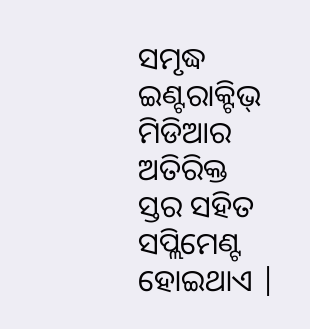ସମୃଦ୍ଧ ଇଣ୍ଟରାକ୍ଟିଭ୍ ମିଡିଆର ଅତିରିକ୍ତ ସ୍ତର ସହିତ ସପ୍ଲିମେଣ୍ଟ ହୋଇଥାଏ |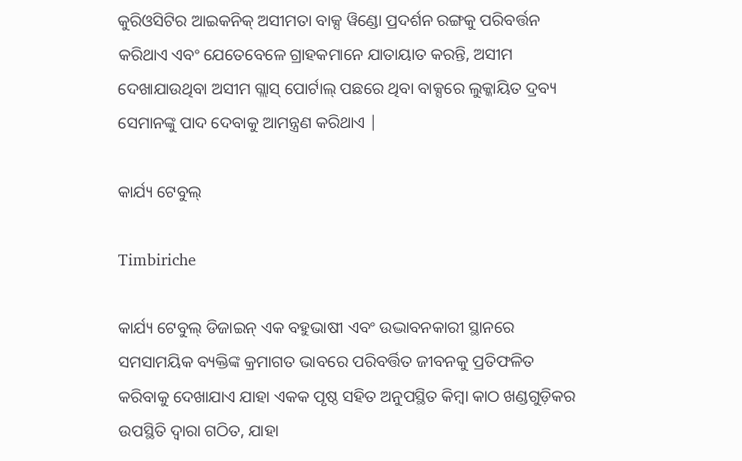କୁରିଓସିଟିର ଆଇକନିକ୍ ଅସୀମତା ବାକ୍ସ ୱିଣ୍ଡୋ ପ୍ରଦର୍ଶନ ରଙ୍ଗକୁ ପରିବର୍ତ୍ତନ କରିଥାଏ ଏବଂ ଯେତେବେଳେ ଗ୍ରାହକମାନେ ଯାତାୟାତ କରନ୍ତି, ଅସୀମ ଦେଖାଯାଉଥିବା ଅସୀମ ଗ୍ଲାସ୍ ପୋର୍ଟାଲ୍ ପଛରେ ଥିବା ବାକ୍ସରେ ଲୁକ୍କାୟିତ ଦ୍ରବ୍ୟ ସେମାନଙ୍କୁ ପାଦ ଦେବାକୁ ଆମନ୍ତ୍ରଣ କରିଥାଏ |

କାର୍ଯ୍ୟ ଟେବୁଲ୍

Timbiriche

କାର୍ଯ୍ୟ ଟେବୁଲ୍ ଡିଜାଇନ୍ ଏକ ବହୁଭାଷୀ ଏବଂ ଉଦ୍ଭାବନକାରୀ ସ୍ଥାନରେ ସମସାମୟିକ ବ୍ୟକ୍ତିଙ୍କ କ୍ରମାଗତ ଭାବରେ ପରିବର୍ତ୍ତିତ ଜୀବନକୁ ପ୍ରତିଫଳିତ କରିବାକୁ ଦେଖାଯାଏ ଯାହା ଏକକ ପୃଷ୍ଠ ସହିତ ଅନୁପସ୍ଥିତ କିମ୍ବା କାଠ ଖଣ୍ଡଗୁଡ଼ିକର ଉପସ୍ଥିତି ଦ୍ୱାରା ଗଠିତ, ଯାହା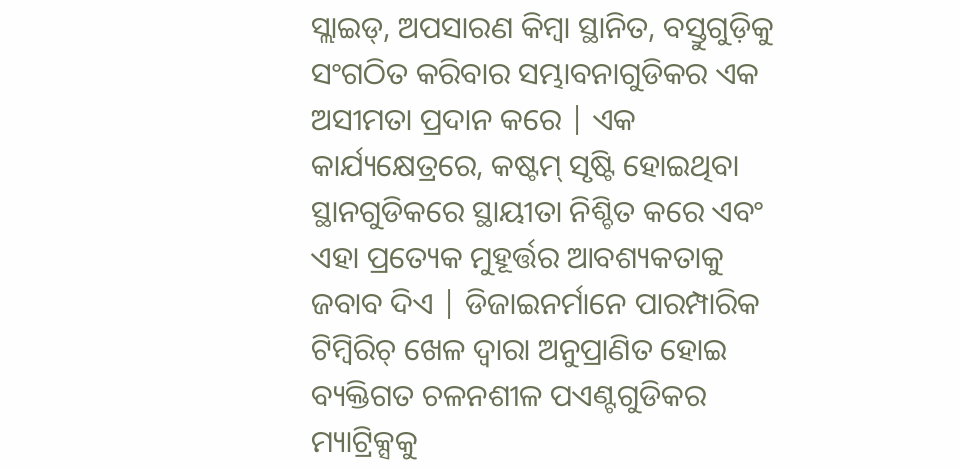ସ୍ଲାଇଡ୍, ଅପସାରଣ କିମ୍ବା ସ୍ଥାନିତ, ବସ୍ତୁଗୁଡ଼ିକୁ ସଂଗଠିତ କରିବାର ସମ୍ଭାବନାଗୁଡିକର ଏକ ଅସୀମତା ପ୍ରଦାନ କରେ | ଏକ କାର୍ଯ୍ୟକ୍ଷେତ୍ରରେ, କଷ୍ଟମ୍ ସୃଷ୍ଟି ହୋଇଥିବା ସ୍ଥାନଗୁଡିକରେ ସ୍ଥାୟୀତା ନିଶ୍ଚିତ କରେ ଏବଂ ଏହା ପ୍ରତ୍ୟେକ ମୁହୂର୍ତ୍ତର ଆବଶ୍ୟକତାକୁ ଜବାବ ଦିଏ | ଡିଜାଇନର୍ମାନେ ପାରମ୍ପାରିକ ଟିମ୍ବିରିଚ୍ ଖେଳ ଦ୍ୱାରା ଅନୁପ୍ରାଣିତ ହୋଇ ବ୍ୟକ୍ତିଗତ ଚଳନଶୀଳ ପଏଣ୍ଟଗୁଡିକର ମ୍ୟାଟ୍ରିକ୍ସକୁ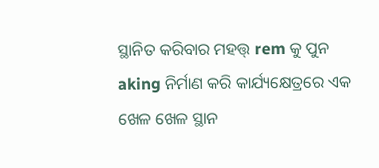ସ୍ଥାନିତ କରିବାର ମହତ୍ତ୍ rem କୁ ପୁନ aking ନିର୍ମାଣ କରି କାର୍ଯ୍ୟକ୍ଷେତ୍ରରେ ଏକ ଖେଳ ଖେଳ ସ୍ଥାନ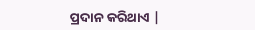ପ୍ରଦାନ କରିଥାଏ |